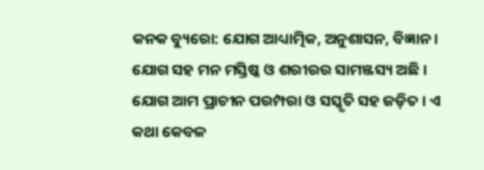କନକ ବ୍ୟୁରୋ: ଯୋଗ ଆଧ୍ୟାତ୍ମିକ, ଅନୁଶାସନ, ବିଜ୍ଞାନ । ଯୋଗ ସହ ମନ ମସ୍ତିଷ୍କ ଓ ଶରୀରର ସାମଞ୍ଜସ୍ୟ ଅଛି । ଯୋଗ ଆମ ପ୍ରାଚୀନ ପରମ୍ପରା ଓ ସସ୍କୃତି ସହ ଜଡ଼ିତ । ଏ କଥା କେବଳ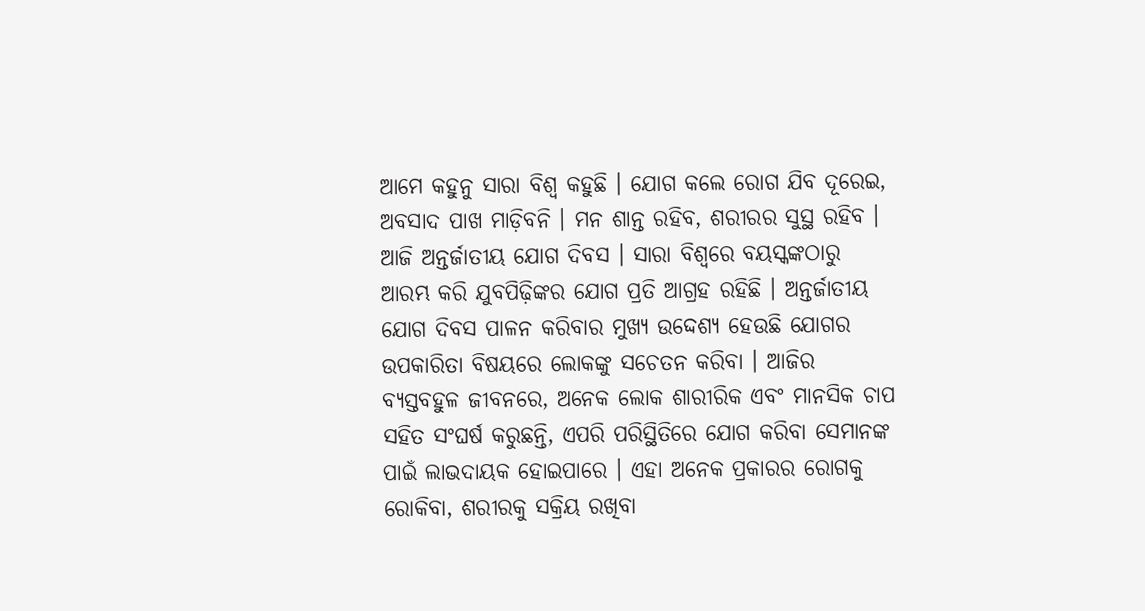ଆମେ କହୁନୁ ସାରା ବିଶ୍ୱ କହୁଛି । ଯୋଗ କଲେ ରୋଗ ଯିବ ଦୂରେଇ, ଅବସାଦ ପାଖ ମାଡ଼ିବନି । ମନ ଶାନ୍ତ ରହିବ, ଶରୀରର ସୁସ୍ଥ ରହିବ ।
ଆଜି ଅନ୍ତର୍ଜାତୀୟ ଯୋଗ ଦିବସ । ସାରା ବିଶ୍ୱରେ ବୟସ୍କଙ୍କଠାରୁ ଆରମ୍ଭ କରି ଯୁବପିଢ଼ିଙ୍କର ଯୋଗ ପ୍ରତି ଆଗ୍ରହ ରହିଛି । ଅନ୍ତର୍ଜାତୀୟ ଯୋଗ ଦିବସ ପାଳନ କରିବାର ମୁଖ୍ୟ ଉଦ୍ଦେଶ୍ୟ ହେଉଛି ଯୋଗର ଉପକାରିତା ବିଷୟରେ ଲୋକଙ୍କୁ ସଚେତନ କରିବା । ଆଜିର ବ୍ୟସ୍ତବହୁଳ ଜୀବନରେ, ଅନେକ ଲୋକ ଶାରୀରିକ ଏବଂ ମାନସିକ ଚାପ ସହିତ ସଂଘର୍ଷ କରୁଛନ୍ତି, ଏପରି ପରିସ୍ଥିତିରେ ଯୋଗ କରିବା ସେମାନଙ୍କ ପାଇଁ ଲାଭଦାୟକ ହୋଇପାରେ । ଏହା ଅନେକ ପ୍ରକାରର ରୋଗକୁ ରୋକିବା, ଶରୀରକୁ ସକ୍ରିୟ ରଖିବା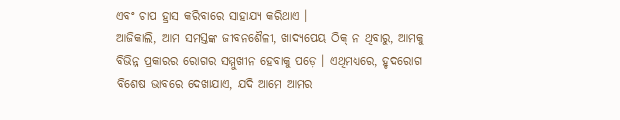ଏବଂ ଚାପ ହ୍ରାସ କରିବାରେ ସାହାଯ୍ୟ କରିଥାଏ ।
ଆଜିକାଲି, ଆମ ସମସ୍ତଙ୍କ ଜୀବନଶୈଳୀ, ଖାଦ୍ୟପେୟ ଠିକ୍ ନ ଥିବାରୁ, ଆମକୁ ବିଭିନ୍ନ ପ୍ରକାରର ରୋଗର ସମ୍ମୁଖୀନ ହେବାକୁ ପଡ଼େ । ଏଥିମଧ୍ୟରେ, ହୃଦରୋଗ ବିଶେଷ ଭାବରେ ଦେଖାଯାଏ, ଯଦି ଆମେ ଆମର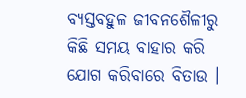ବ୍ୟସ୍ତବହୁଳ ଜୀବନଶୈଳୀରୁ କିଛି ସମୟ ବାହାର କରି ଯୋଗ କରିବାରେ ବିତାଉ ।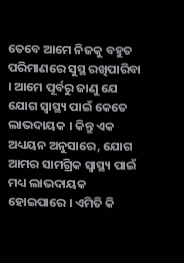ତେବେ ଆମେ ନିଜକୁ ବହୁତ ପରିମାଣରେ ସୁସ୍ଥ ରଖିପାରିବା । ଆମେ ପୂର୍ବରୁ ଜାଣୁ ଯେ ଯୋଗ ସ୍ୱାସ୍ଥ୍ୟ ପାଇଁ କେତେ ଲାଭଦାୟକ । କିନ୍ତୁ ଏକ ଅଧ୍ୟୟନ ଅନୁସାରେ, ଯୋଗ ଆମର ସାମଗ୍ରିକ ସ୍ୱାସ୍ଥ୍ୟ ପାଇଁ ମଧ୍ୟ ଲାଭଦାୟକ ହୋଇପାରେ । ଏମିତି କି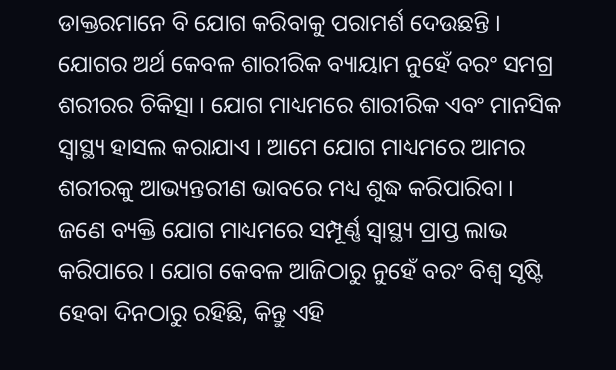ଡାକ୍ତରମାନେ ବି ଯୋଗ କରିବାକୁ ପରାମର୍ଶ ଦେଉଛନ୍ତି ।
ଯୋଗର ଅର୍ଥ କେବଳ ଶାରୀରିକ ବ୍ୟାୟାମ ନୁହେଁ ବରଂ ସମଗ୍ର ଶରୀରର ଚିକିତ୍ସା । ଯୋଗ ମାଧ୍ୟମରେ ଶାରୀରିକ ଏବଂ ମାନସିକ ସ୍ୱାସ୍ଥ୍ୟ ହାସଲ କରାଯାଏ । ଆମେ ଯୋଗ ମାଧ୍ୟମରେ ଆମର ଶରୀରକୁ ଆଭ୍ୟନ୍ତରୀଣ ଭାବରେ ମଧ୍ୟ ଶୁଦ୍ଧ କରିପାରିବା । ଜଣେ ବ୍ୟକ୍ତି ଯୋଗ ମାଧ୍ୟମରେ ସମ୍ପୂର୍ଣ୍ଣ ସ୍ୱାସ୍ଥ୍ୟ ପ୍ରାପ୍ତ ଲାଭ କରିପାରେ । ଯୋଗ କେବଳ ଆଜିଠାରୁ ନୁହେଁ ବରଂ ବିଶ୍ୱ ସୃଷ୍ଟି ହେବା ଦିନଠାରୁ ରହିଛି, କିନ୍ତୁ ଏହି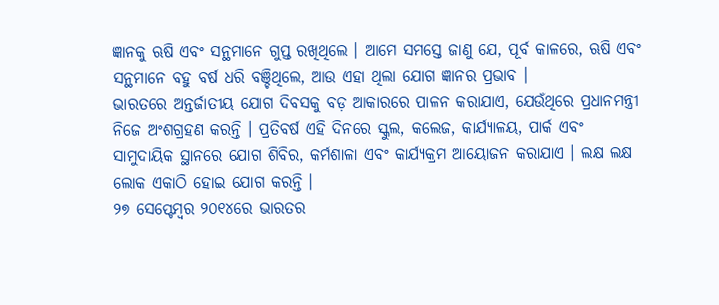ଜ୍ଞାନକୁ ଋଷି ଏବଂ ସନ୍ଥମାନେ ଗୁପ୍ତ ରଖିଥିଲେ । ଆମେ ସମସ୍ତେ ଜାଣୁ ଯେ, ପୂର୍ବ କାଳରେ, ଋଷି ଏବଂ ସନ୍ଥମାନେ ବହୁ ବର୍ଷ ଧରି ବଞ୍ଚିଥିଲେ, ଆଉ ଏହା ଥିଲା ଯୋଗ ଜ୍ଞାନର ପ୍ରଭାବ ।
ଭାରତରେ ଅନ୍ତର୍ଜାତୀୟ ଯୋଗ ଦିବସକୁ ବଡ଼ ଆକାରରେ ପାଳନ କରାଯାଏ, ଯେଉଁଥିରେ ପ୍ରଧାନମନ୍ତ୍ରୀ ନିଜେ ଅଂଶଗ୍ରହଣ କରନ୍ତି । ପ୍ରତିବର୍ଷ ଏହି ଦିନରେ ସ୍କୁଲ, କଲେଜ, କାର୍ଯ୍ୟାଳୟ, ପାର୍କ ଏବଂ ସାମୁଦାୟିକ ସ୍ଥାନରେ ଯୋଗ ଶିବିର, କର୍ମଶାଳା ଏବଂ କାର୍ଯ୍ୟକ୍ରମ ଆୟୋଜନ କରାଯାଏ । ଲକ୍ଷ ଲକ୍ଷ ଲୋକ ଏକାଠି ହୋଇ ଯୋଗ କରନ୍ତି ।
୨୭ ସେପ୍ଟେମ୍ବର ୨୦୧୪ରେ ଭାରତର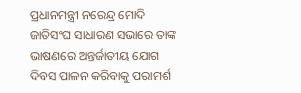ପ୍ରଧାନମନ୍ତ୍ରୀ ନରେନ୍ଦ୍ର ମୋଦି ଜାତିସଂଘ ସାଧାରଣ ସଭାରେ ତାଙ୍କ ଭାଷଣରେ ଅନ୍ତର୍ଜାତୀୟ ଯୋଗ ଦିବସ ପାଳନ କରିବାକୁ ପରାମର୍ଶ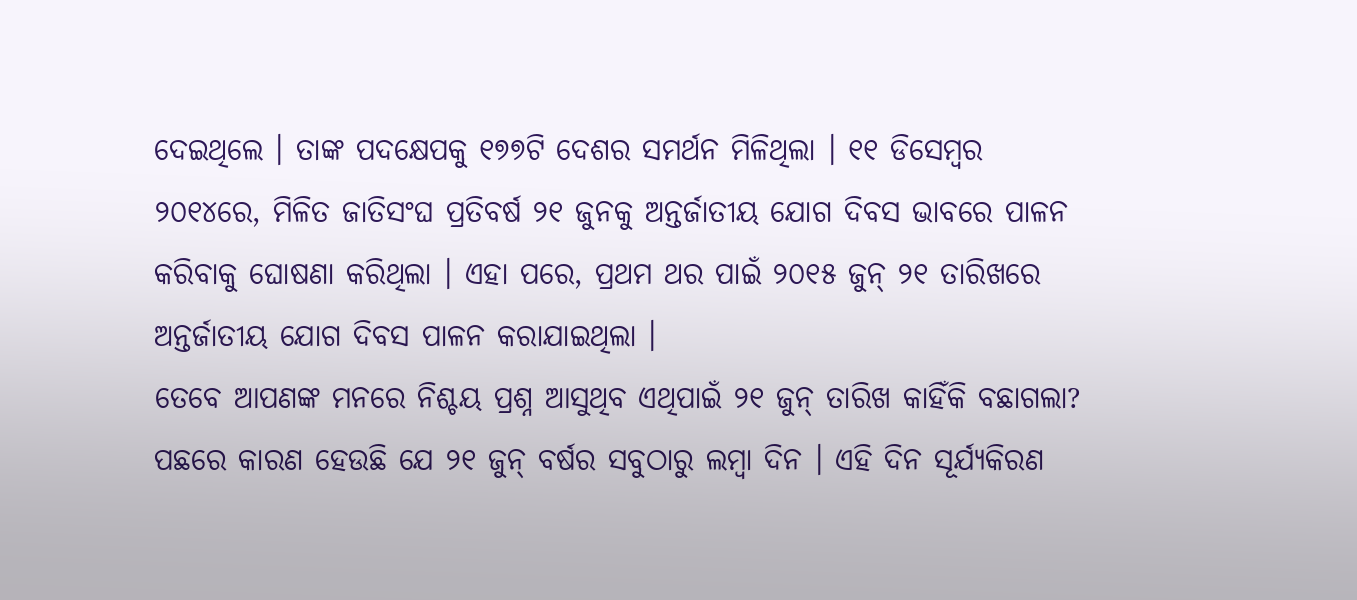ଦେଇଥିଲେ । ତାଙ୍କ ପଦକ୍ଷେପକୁ ୧୭୭ଟି ଦେଶର ସମର୍ଥନ ମିଳିଥିଲା । ୧୧ ଡିସେମ୍ବର ୨୦୧୪ରେ, ମିଳିତ ଜାତିସଂଘ ପ୍ରତିବର୍ଷ ୨୧ ଜୁନକୁ ଅନ୍ତର୍ଜାତୀୟ ଯୋଗ ଦିବସ ଭାବରେ ପାଳନ କରିବାକୁ ଘୋଷଣା କରିଥିଲା । ଏହା ପରେ, ପ୍ରଥମ ଥର ପାଇଁ ୨୦୧୫ ଜୁନ୍ ୨୧ ତାରିଖରେ ଅନ୍ତର୍ଜାତୀୟ ଯୋଗ ଦିବସ ପାଳନ କରାଯାଇଥିଲା ।
ତେବେ ଆପଣଙ୍କ ମନରେ ନିଶ୍ଚୟ ପ୍ରଶ୍ନ ଆସୁଥିବ ଏଥିପାଇଁ ୨୧ ଜୁନ୍ ତାରିଖ କାହିଁକି ବଛାଗଲା? ପଛରେ କାରଣ ହେଉଛି ଯେ ୨୧ ଜୁନ୍ ବର୍ଷର ସବୁଠାରୁ ଲମ୍ବା ଦିନ । ଏହି ଦିନ ସୂର୍ଯ୍ୟକିରଣ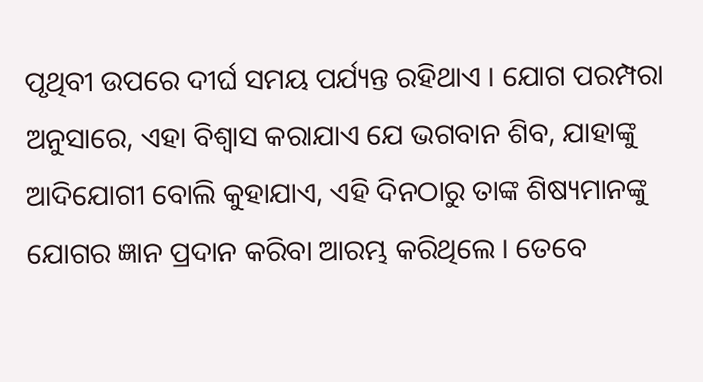ପୃଥିବୀ ଉପରେ ଦୀର୍ଘ ସମୟ ପର୍ଯ୍ୟନ୍ତ ରହିଥାଏ । ଯୋଗ ପରମ୍ପରା ଅନୁସାରେ, ଏହା ବିଶ୍ୱାସ କରାଯାଏ ଯେ ଭଗବାନ ଶିବ, ଯାହାଙ୍କୁ ଆଦିଯୋଗୀ ବୋଲି କୁହାଯାଏ, ଏହି ଦିନଠାରୁ ତାଙ୍କ ଶିଷ୍ୟମାନଙ୍କୁ ଯୋଗର ଜ୍ଞାନ ପ୍ରଦାନ କରିବା ଆରମ୍ଭ କରିଥିଲେ । ତେବେ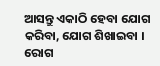ଆସନ୍ତୁ ଏକାଠି ହେବା ଯୋଗ କରିବା, ଯୋଗ ଶିଖାଇବା । ରୋଗ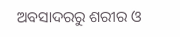ଅବସାଦରରୁ ଶରୀର ଓ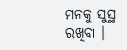ମନକୁ ସୁସ୍ଥ ରଖିବା ।